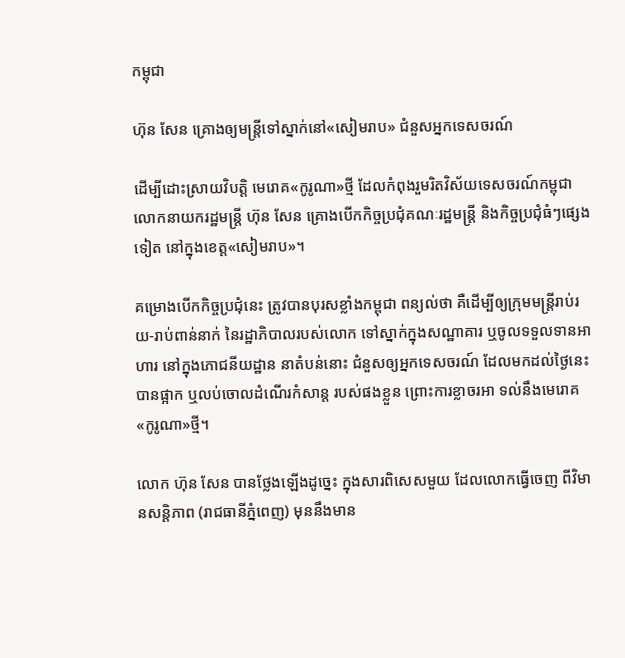កម្ពុជា

ហ៊ុន សែន គ្រោងឲ្យមន្ត្រីទៅស្នាក់នៅ«សៀមរាប» ជំនួសអ្នកទេសចរណ៍

ដើម្បីដោះស្រាយវិបត្តិ មេរោគ«កូរូណា»ថ្មី ដែលកំពុងរួមរិតវិស័យទេសចរណ៍កម្ពុជា លោកនាយករដ្ឋមន្ត្រី ហ៊ុន សែន គ្រោងបើកកិច្ចប្រជុំគណៈរដ្ឋមន្ត្រី និងកិច្ចប្រជុំធំៗផ្សេងទៀត នៅក្នុងខេត្ត«សៀមរាប»។

គម្រោងបើកកិច្ចប្រជុំនេះ ត្រូវបានបុរសខ្លាំងកម្ពុជា ពន្យល់ថា គឺដើម្បីឲ្យក្រុមមន្ត្រីរាប់រយ-រាប់ពាន់នាក់ នៃរដ្ឋាភិបាលរបស់លោក ទៅស្នាក់ក្នុងសណ្ឋាគារ ឬចូលទទួលទានអាហារ នៅក្នុងភោជនីយដ្ឋាន នាតំបន់នោះ ជំនួសឲ្យអ្នកទេសចរណ៍ ដែលមកដល់ថ្ងៃនេះ បានផ្អាក ឬលប់ចោលដំណើរកំសាន្ដ របស់ផងខ្លួន ព្រោះការខ្លាចរអា ទល់នឹងមេរោគ«កូរូណា»ថ្មី។

លោក ហ៊ុន សែន បានថ្លែងឡើងដូច្នេះ ក្នុងសារពិសេសមួយ ដែលលោកធ្វើចេញ ពីវិមានសន្ដិភាព (រាជធានីភ្នំពេញ) មុននឹងមាន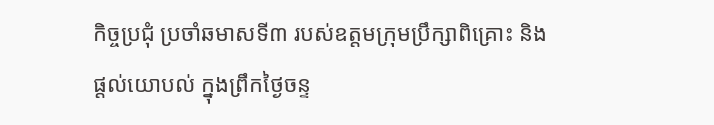កិច្ចប្រជុំ ប្រចាំឆមាសទី៣ របស់ឧត្តមក្រុមប្រឹក្សាពិគ្រោះ និងផ្តល់យោបល់ ក្នុងព្រឹកថ្ងៃចន្ទ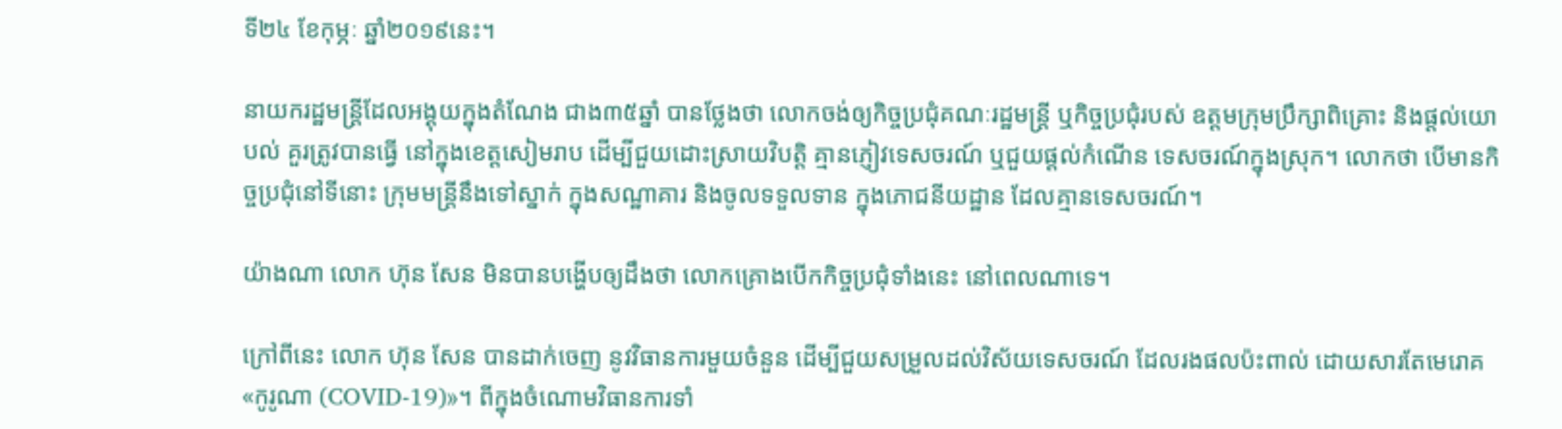ទី២៤ ខែកុម្ភៈ ឆ្នាំ២០១៩នេះ។

នាយករដ្ឋមន្ត្រីដែលអង្គុយក្នុងតំណែង ជាង៣៥ឆ្នាំ បានថ្លែងថា លោកចង់ឲ្យកិច្ចប្រជុំគណៈរដ្ឋមន្ត្រី ឬកិច្ចប្រជុំរបស់ ឧត្តមក្រុមប្រឹក្សាពិគ្រោះ និងផ្តល់យោបល់ គួរត្រូវបានធ្វើ នៅក្នុងខេត្តសៀមរាប ដើម្បីជួយដោះស្រាយវិបត្តិ គ្មានភ្ញៀវទេសចរណ៍ ឬជួយផ្ដល់កំណើន ទេសចរណ៍ក្នុងស្រុក។ លោកថា បើមានកិច្ចប្រជុំនៅទីនោះ ក្រុមមន្ត្រីនឹងទៅស្នាក់ ក្នុងសណ្ឋាគារ និងចូលទទួលទាន ក្នុងភោជនីយដ្ឋាន ដែលគ្មានទេសចរណ៍។

យ៉ាងណា លោក ហ៊ុន សែន មិនបានបង្ហើបឲ្យដឹងថា លោកគ្រោងបើកកិច្ចប្រជុំទាំងនេះ នៅពេលណាទេ។

ក្រៅពីនេះ លោក ហ៊ុន សែន បានដាក់ចេញ នូវវិធានការមួយចំនួន ដើម្បីជួយសម្រួលដល់វិស័យទេសចរណ៍ ដែលរងផលប៉ះពាល់ ដោយសារតែមេរោគ«កូរូណា (COVID-19)»។ ពីក្នុងចំណោមវិធានការទាំ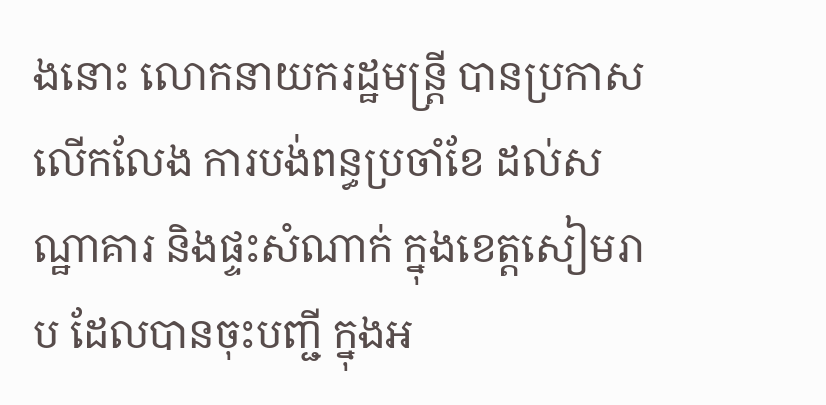ងនោះ លោកនាយករដ្ឋមន្ត្រី បានប្រកាសលើកលែង ការបង់ពន្ធប្រចាំខែ ដល់សណ្ឋាគារ និងផ្ទះសំណាក់ ក្នុងខេត្តសៀមរាប ដែលបានចុះបញ្ជី ក្នុងអ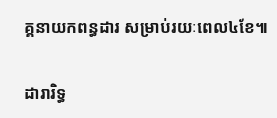គ្គនាយកពន្ធដារ សម្រាប់រយៈពេល៤ខែ៕

ដារារិទ្ធ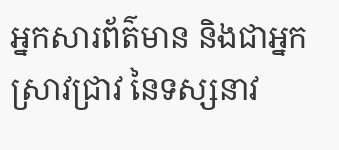អ្នកសារព័ត៌មាន និងជាអ្នកស្រាវជ្រាវ នៃទស្សនាវ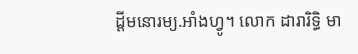ដ្ដីមនោរម្យ.អាំងហ្វូ។ លោក ដារារិទ្ធិ មា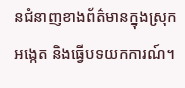នជំនាញខាងព័ត៌មានក្នុងស្រុក អង្កេត និងធ្វើបទយកការណ៍។